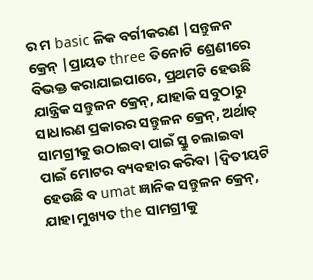ର ମ basic ଳିକ ବର୍ଗୀକରଣ |ସନ୍ତୁଳନ କ୍ରେନ୍ |ପ୍ରାୟତ three ତିନୋଟି ଶ୍ରେଣୀରେ ବିଭକ୍ତ କରାଯାଇପାରେ, ପ୍ରଥମଟି ହେଉଛି ଯାନ୍ତ୍ରିକ ସନ୍ତୁଳନ କ୍ରେନ୍, ଯାହାକି ସବୁଠାରୁ ସାଧାରଣ ପ୍ରକାରର ସନ୍ତୁଳନ କ୍ରେନ୍, ଅର୍ଥାତ୍ ସାମଗ୍ରୀକୁ ଉଠାଇବା ପାଇଁ ସ୍କ୍ରୁ ଚଲାଇବା ପାଇଁ ମୋଟର ବ୍ୟବହାର କରିବା |ଦ୍ୱିତୀୟଟି ହେଉଛି ବ umat ଜ୍ଞାନିକ ସନ୍ତୁଳନ କ୍ରେନ୍, ଯାହା ମୁଖ୍ୟତ the ସାମଗ୍ରୀକୁ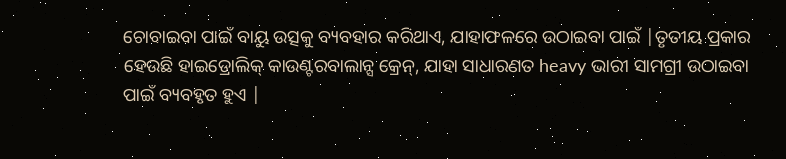ଚୋବାଇବା ପାଇଁ ବାୟୁ ଉତ୍ସକୁ ବ୍ୟବହାର କରିଥାଏ, ଯାହାଫଳରେ ଉଠାଇବା ପାଇଁ |ତୃତୀୟ ପ୍ରକାର ହେଉଛି ହାଇଡ୍ରୋଲିକ୍ କାଉଣ୍ଟରବାଲାନ୍ସ କ୍ରେନ୍, ଯାହା ସାଧାରଣତ heavy ଭାରୀ ସାମଗ୍ରୀ ଉଠାଇବା ପାଇଁ ବ୍ୟବହୃତ ହୁଏ |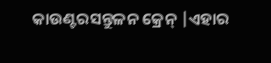କାଉଣ୍ଟରସନ୍ତୁଳନ କ୍ରେନ୍ |ଏହାର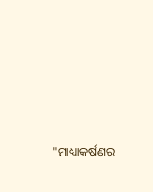"ମାଧ୍ୟାକର୍ଷଣର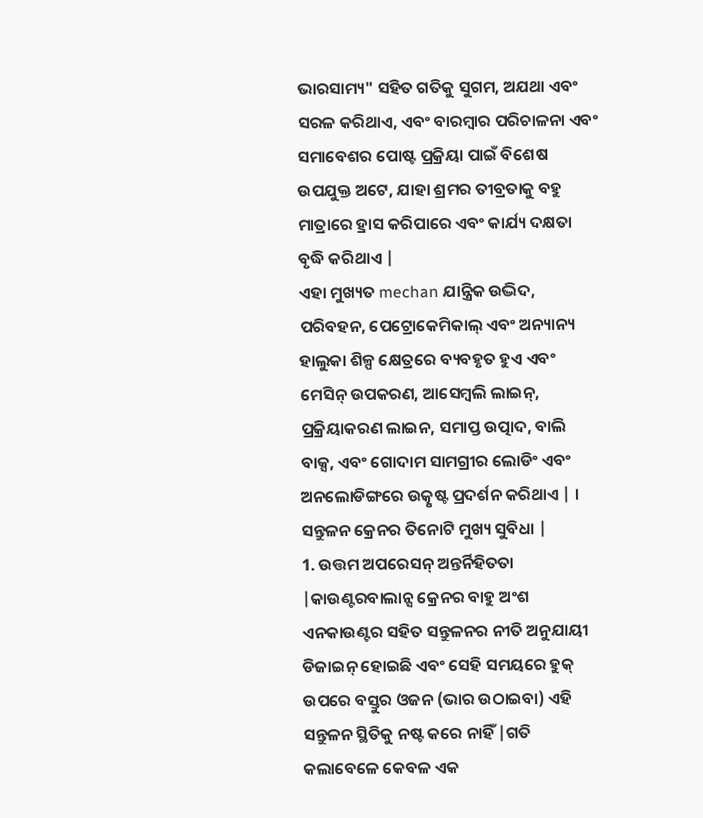ଭାରସାମ୍ୟ" ସହିତ ଗତିକୁ ସୁଗମ, ଅଯଥା ଏବଂ ସରଳ କରିଥାଏ, ଏବଂ ବାରମ୍ବାର ପରିଚାଳନା ଏବଂ ସମାବେଶର ପୋଷ୍ଟ ପ୍ରକ୍ରିୟା ପାଇଁ ବିଶେଷ ଉପଯୁକ୍ତ ଅଟେ, ଯାହା ଶ୍ରମର ତୀବ୍ରତାକୁ ବହୁ ମାତ୍ରାରେ ହ୍ରାସ କରିପାରେ ଏବଂ କାର୍ଯ୍ୟ ଦକ୍ଷତା ବୃଦ୍ଧି କରିଥାଏ |
ଏହା ମୁଖ୍ୟତ mechan ଯାନ୍ତ୍ରିକ ଉଦ୍ଭିଦ, ପରିବହନ, ପେଟ୍ରୋକେମିକାଲ୍ ଏବଂ ଅନ୍ୟାନ୍ୟ ହାଲୁକା ଶିଳ୍ପ କ୍ଷେତ୍ରରେ ବ୍ୟବହୃତ ହୁଏ ଏବଂ ମେସିନ୍ ଉପକରଣ, ଆସେମ୍ବଲି ଲାଇନ୍, ପ୍ରକ୍ରିୟାକରଣ ଲାଇନ, ସମାପ୍ତ ଉତ୍ପାଦ, ବାଲି ବାକ୍ସ, ଏବଂ ଗୋଦାମ ସାମଗ୍ରୀର ଲୋଡିଂ ଏବଂ ଅନଲୋଡିଙ୍ଗରେ ଉତ୍କୃଷ୍ଟ ପ୍ରଦର୍ଶନ କରିଥାଏ | ।
ସନ୍ତୁଳନ କ୍ରେନର ତିନୋଟି ମୁଖ୍ୟ ସୁବିଧା |
1. ଉତ୍ତମ ଅପରେସନ୍ ଅନ୍ତର୍ନିହିତତା |କାଉଣ୍ଟରବାଲାନ୍ସ କ୍ରେନର ବାହୁ ଅଂଶ ଏନକାଉଣ୍ଟର ସହିତ ସନ୍ତୁଳନର ନୀତି ଅନୁଯାୟୀ ଡିଜାଇନ୍ ହୋଇଛି ଏବଂ ସେହି ସମୟରେ ହୁକ୍ ଉପରେ ବସ୍ତୁର ଓଜନ (ଭାର ଉଠାଇବା) ଏହି ସନ୍ତୁଳନ ସ୍ଥିତିକୁ ନଷ୍ଟ କରେ ନାହିଁ |ଗତି କଲାବେଳେ କେବଳ ଏକ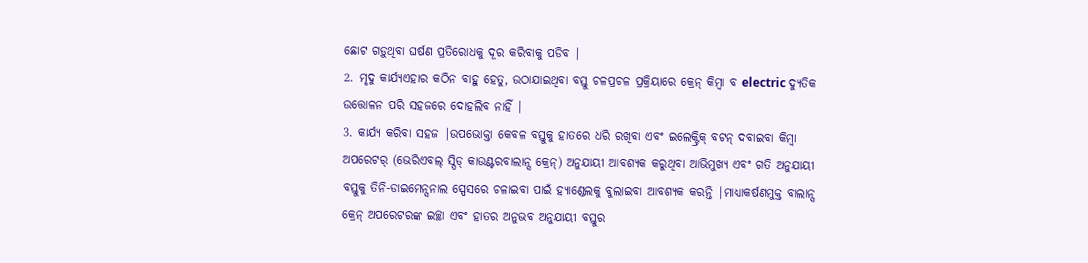ଛୋଟ ଗଡ଼ୁଥିବା ଘର୍ଷଣ ପ୍ରତିରୋଧକୁ ଦୂର କରିବାକୁ ପଡିବ |
2. ମୃଦୁ କାର୍ଯ୍ୟଏହାର କଠିନ ବାହୁ ହେତୁ, ଉଠାଯାଇଥିବା ବସ୍ତୁ ଚଳପ୍ରଚଳ ପ୍ରକ୍ରିୟାରେ କ୍ରେନ୍ କିମ୍ବା ବ electric ଦ୍ୟୁତିକ ଉତ୍ତୋଳନ ପରି ସହଜରେ ଦୋହଲିବ ନାହିଁ |
3. କାର୍ଯ୍ୟ କରିବା ସହଜ |ଉପଭୋକ୍ତା କେବଳ ବସ୍ତୁକୁ ହାତରେ ଧରି ରଖିବା ଏବଂ ଇଲେକ୍ଟ୍ରିକ୍ ବଟନ୍ ଦବାଇବା କିମ୍ବା ଅପରେଟର୍ (ଭେରିଏବଲ୍ ସ୍ପିଡ୍ କାଉଣ୍ଟରବାଲାନ୍ସ କ୍ରେନ୍) ଅନୁଯାୟୀ ଆବଶ୍ୟକ କରୁଥିବା ଆଭିମୁଖ୍ୟ ଏବଂ ଗତି ଅନୁଯାୟୀ ବସ୍ତୁକୁ ତିନି-ଡାଇମେନ୍ସନାଲ ସ୍ପେସରେ ଚଳାଇବା ପାଇଁ ହ୍ୟାଣ୍ଡେଲକୁ ବୁଲାଇବା ଆବଶ୍ୟକ କରନ୍ତି |ମାଧ୍ୟାକର୍ଷଣମୁକ୍ତ ବାଲାନ୍ସ କ୍ରେନ୍ ଅପରେଟରଙ୍କ ଇଚ୍ଛା ଏବଂ ହାତର ଅନୁଭବ ଅନୁଯାୟୀ ବସ୍ତୁର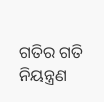ଗତିର ଗତି ନିୟନ୍ତ୍ରଣ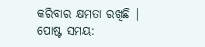କରିବାର କ୍ଷମତା ରଖିଛି |
ପୋଷ୍ଟ ସମୟ: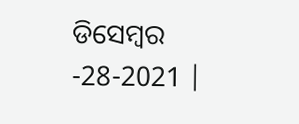ଡିସେମ୍ବର -28-2021 |